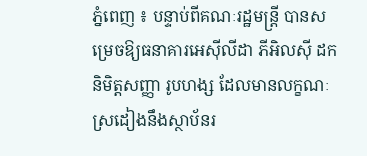ភ្នំពេញ ៖ បន្ទាប់ពីគណៈរដ្ឋមន្ត្រី បានសម្រេចឱ្យធនាគារអេស៊ីលីដា ភីអិលស៊ី ដកនិមិត្តសញ្ញា រូបហង្ស ដែលមានលក្ខណៈស្រដៀងនឹងស្ថាប័នរ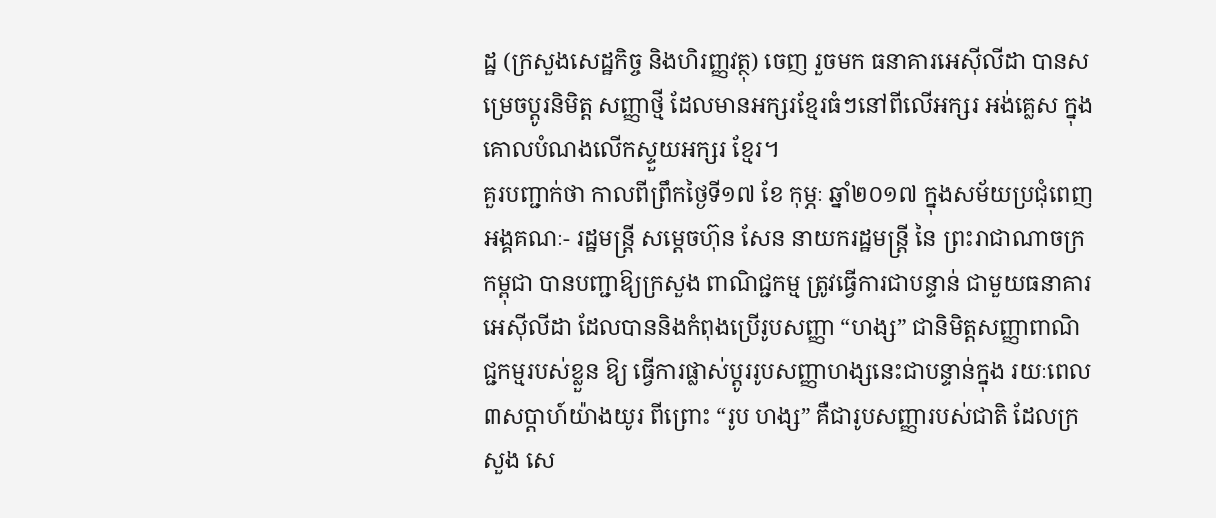ដ្ឋ (ក្រសួងសេដ្ឋកិច្ច និងហិរញ្ញវត្ថុ) ចេញ រួចមក ធនាគារអេស៊ីលីដា បានសម្រេចប្តូរនិមិត្ត សញ្ញាថ្មី ដែលមានអក្សរខ្មែរធំៗនៅពីលើអក្សរ អង់គ្លេស ក្នុងគោលបំណងលើកស្ទួយអក្សរ ខ្មែរ។
គួរបញ្ជាក់ថា កាលពីព្រឹកថ្ងៃទី១៧ ខែ កុម្ភៈ ឆ្នាំ២០១៧ ក្នុងសម័យប្រជុំពេញអង្គគណៈ- រដ្ឋមន្ត្រី សម្តេចហ៊ុន សែន នាយករដ្ឋមន្ត្រី នៃ ព្រះរាជាណាចក្រកម្ពុជា បានបញ្ជាឱ្យក្រសួង ពាណិជ្ជកម្ម ត្រូវធ្វើការជាបន្ទាន់ ជាមួយធនាគារ អេស៊ីលីដា ដែលបាននិងកំពុងប្រើរូបសញ្ញា “ហង្ស” ជានិមិត្តសញ្ញាពាណិជ្ជកម្មរបស់ខ្លួន ឱ្យ ធ្វើការផ្លាស់ប្តូររូបសញ្ញាហង្សនេះជាបន្ទាន់ក្នុង រយៈពេល៣សប្តាហ៍យ៉ាងយូរ ពីព្រោះ “រូប ហង្ស” គឺជារូបសញ្ញារបស់ជាតិ ដែលក្រសួង សេ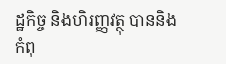ដ្ឋកិច្ច និងហិរញ្ញវត្ថុ បាននិងកំពុ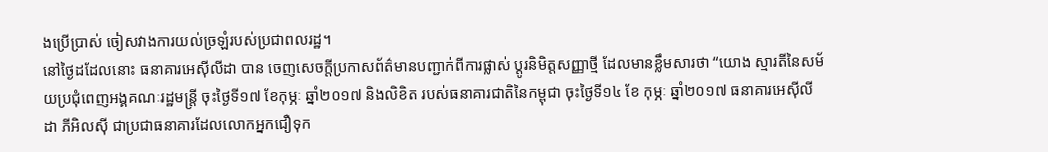ងប្រើប្រាស់ ចៀសវាងការយល់ច្រឡំរបស់ប្រជាពលរដ្ឋ។
នៅថ្ងៃដដែលនោះ ធនាគារអេស៊ីលីដា បាន ចេញសេចក្តីប្រកាសព័ត៌មានបញ្ជាក់ពីការផ្លាស់ ប្តូរនិមិត្តសញ្ញាថ្មី ដែលមានខ្លឹមសារថា “យោង ស្មារតីនៃសម័យប្រជុំពេញអង្គគណៈរដ្ឋមន្ត្រី ចុះថ្ងៃទី១៧ ខែកុម្ភៈ ឆ្នាំ២០១៧ និងលិខិត របស់ធនាគារជាតិនៃកម្ពុជា ចុះថ្ងៃទី១៤ ខែ កុម្ភៈ ឆ្នាំ២០១៧ ធនាគារអេស៊ីលីដា ភីអិលស៊ី ជាប្រជាធនាគារដែលលោកអ្នកជឿទុក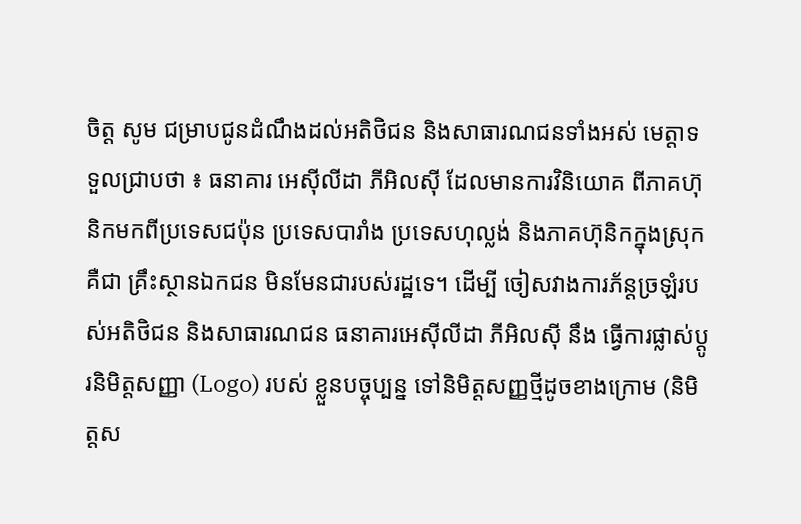ចិត្ត សូម ជម្រាបជូនដំណឹងដល់អតិថិជន និងសាធារណជនទាំងអស់ មេត្តាទទួលជ្រាបថា ៖ ធនាគារ អេស៊ីលីដា ភីអិលស៊ី ដែលមានការវិនិយោគ ពីភាគហ៊ុនិកមកពីប្រទេសជប៉ុន ប្រទេសបារាំង ប្រទេសហុល្លង់ និងភាគហ៊ុនិកក្នុងស្រុក គឺជា គ្រឹះស្ថានឯកជន មិនមែនជារបស់រដ្ឋទេ។ ដើម្បី ចៀសវាងការភ័ន្តច្រឡំរបស់អតិថិជន និងសាធារណជន ធនាគារអេស៊ីលីដា ភីអិលស៊ី នឹង ធ្វើការផ្លាស់ប្តូរនិមិត្តសញ្ញា (Logo) របស់ ខ្លួនបច្ចុប្បន្ន ទៅនិមិត្តសញ្ញថ្មីដូចខាងក្រោម (និមិត្តស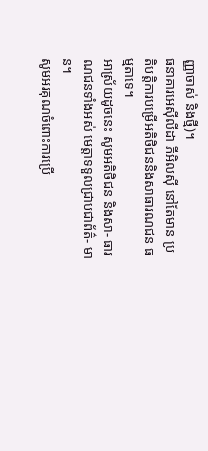ញ្ញាចាស់ និងថ្មី)។
ធនាគារអេស៊ីលីដា ភីអិលស៊ី នៅតែមាន ប្រតិបត្តិការបម្រើអតិថិជននិងសាធារណជន ធម្មតាទេ។
អាស្រ័យដូចនេះ សូមអតិថិជន និងសា- ធារណជនទាំងអស់ មេត្តាទទួលជ្រាបជាព័ត៌- មាន។
សូមអរគុណចំពោះការប្រើ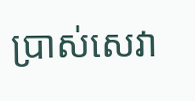ប្រាស់សេវា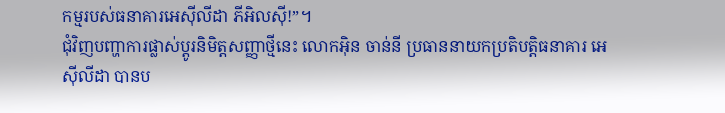កម្មរបស់ធនាគារអេស៊ីលីដា ភីអិលស៊ី!”។
ជុំវិញបញ្ហាការផ្លាស់ប្តូរនិមិត្តសញ្ញាថ្មីនេះ លោកអ៊ិន ចាន់នី ប្រធាននាយកប្រតិបត្តិធនាគារ អេស៊ីលីដា បានប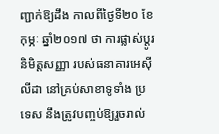ញ្ជាក់ឱ្យដឹង កាលពីថ្ងៃទី២០ ខែកុម្ភៈ ឆ្នាំ២០១៧ ថា ការផ្លាស់ប្តូរនិមិត្តសញ្ញា របស់ធនាគារអេស៊ីលីដា នៅគ្រប់សាខាទូទាំង ប្រទេស នឹងត្រូវបញ្ចប់ឱ្យរួចរាល់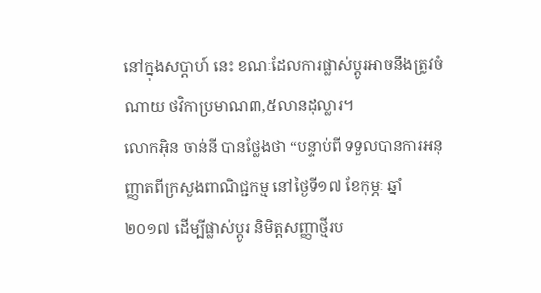នៅក្នុងសប្តាហ៍ នេះ ខណៈដែលការផ្លាស់ប្តូរអាចនឹងត្រូវចំណាយ ថវិកាប្រមាណ៣,៥លានដុល្លារ។
លោកអ៊ិន ចាន់នី បានថ្លែងថា “បន្ទាប់ពី ទទួលបានការអនុញ្ញាតពីក្រសួងពាណិជ្ជកម្ម នៅថ្ងៃទី១៧ ខែកុម្ភៈ ឆ្នាំ២០១៧ ដើម្បីផ្លាស់ប្តូរ និមិត្តសញ្ញាថ្មីរប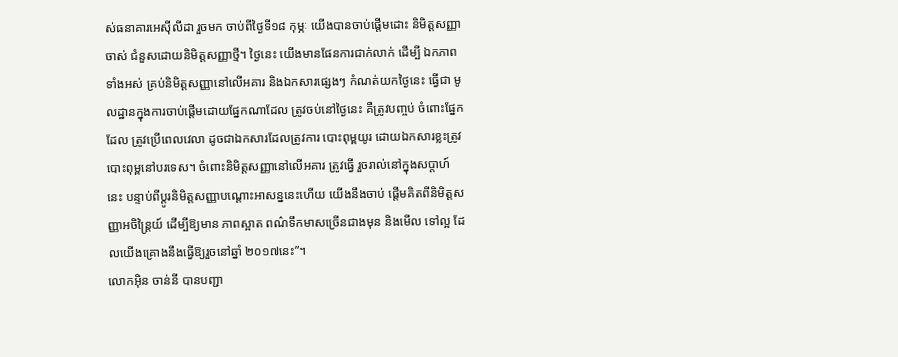ស់ធនាគារអេស៊ីលីដា រួចមក ចាប់ពីថ្ងៃទី១៨ កុម្ភៈ យើងបានចាប់ផ្តើមដោះ និមិត្តសញ្ញាចាស់ ជំនួសដោយនិមិត្តសញ្ញាថ្មី។ ថ្ងៃនេះ យើងមានផែនការជាក់លាក់ ដើម្បី ឯកភាពទាំងអស់ គ្រប់និមិត្តសញ្ញានៅលើអគារ និងឯកសារផ្សេងៗ កំណត់យកថ្ងៃនេះ ធ្វើជា មូលដ្ឋានក្នុងការចាប់ផ្តើមដោយផ្នែកណាដែល ត្រូវចប់នៅថ្ងៃនេះ គឺត្រូវបញ្ចប់ ចំពោះផ្នែកដែល ត្រូវប្រើពេលវេលា ដូចជាឯកសារដែលត្រូវការ បោះពុម្ពយូរ ដោយឯកសារខ្លះត្រូវបោះពុម្ពនៅបរទេស។ ចំពោះនិមិត្តសញ្ញានៅលើអគារ ត្រូវធ្វើ រួចរាល់នៅក្នុងសប្តាហ៍នេះ បន្ទាប់ពីប្តូរនិមិត្តសញ្ញាបណ្តោះអាសន្ននេះហើយ យើងនឹងចាប់ ផ្តើមគិតពីនិមិត្តសញ្ញាអចិន្ត្រៃយ៍ ដើម្បីឱ្យមាន ភាពស្អាត ពណ៌ទឹកមាសច្រើនជាងមុន និងមើល ទៅល្អ ដែលយើងគ្រោងនឹងធ្វើឱ្យរួចនៅឆ្នាំ ២០១៧នេះ”។
លោកអ៊ិន ចាន់នី បានបញ្ជា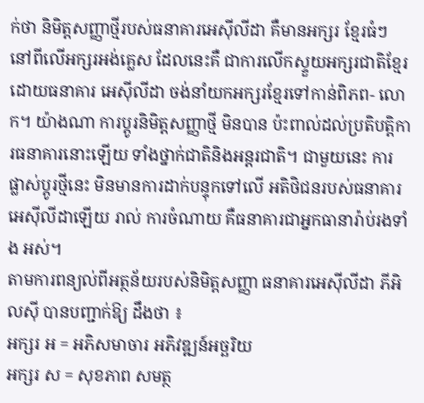ក់ថា និមិត្តសញ្ញាថ្មីរបស់ធនាគារអេស៊ីលីដា គឺមានអក្សរ ខ្មែរធំៗ នៅពីលើអក្សរអង់គ្លេស ដែលនេះគឺ ជាការលើកស្ទួយអក្សរជាតិខ្មែរ ដោយធនាគារ អេស៊ីលីដា ចង់នាំយកអក្សរខ្មែរទៅកាន់ពិភព- លោក។ យ៉ាងណា ការប្តូរនិមិត្តសញ្ញាថ្មី មិនបាន ប៉ះពាល់ដល់ប្រតិបត្តិការធនាគារនោះឡើយ ទាំងថ្នាក់ជាតិនិងអន្តរជាតិ។ ជាមួយនេះ ការ ផ្លាស់ប្តូរថ្មីនេះ មិនមានការដាក់បន្ទុកទៅលើ អតិថិជនរបស់ធនាគារអេស៊ីលីដាឡើយ រាល់ ការចំណាយ គឺធនាគារជាអ្នកធានារ៉ាប់រងទាំង អស់។
តាមការពន្យល់ពីអត្ថន័យរបស់និមិត្តសញ្ញា ធនាគារអេស៊ីលីដា ភីអិលស៊ី បានបញ្ជាក់ឱ្យ ដឹងថា ៖
អក្សរ អ = អភិសមាចារ អភិវឌ្ឍន៍អច្ឆរិយ
អក្សរ ស = សុខភាព សមត្ថ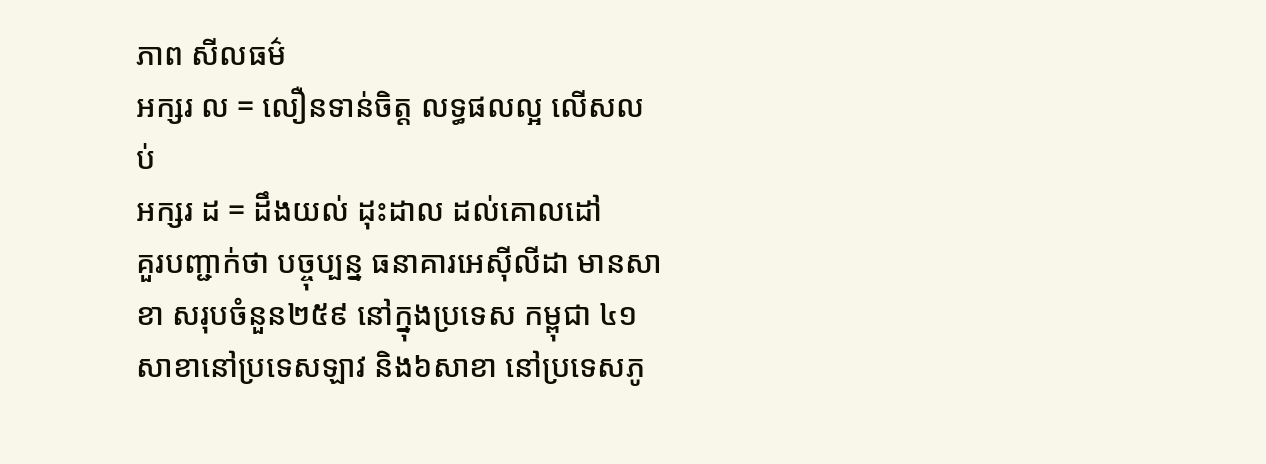ភាព សីលធម៌
អក្សរ ល = លឿនទាន់ចិត្ត លទ្ធផលល្អ លើសលប់
អក្សរ ដ = ដឹងយល់ ដុះដាល ដល់គោលដៅ
គួរបញ្ជាក់ថា បច្ចុប្បន្ន ធនាគារអេស៊ីលីដា មានសាខា សរុបចំនួន២៥៩ នៅក្នុងប្រទេស កម្ពុជា ៤១សាខានៅប្រទេសឡាវ និង៦សាខា នៅប្រទេសភូ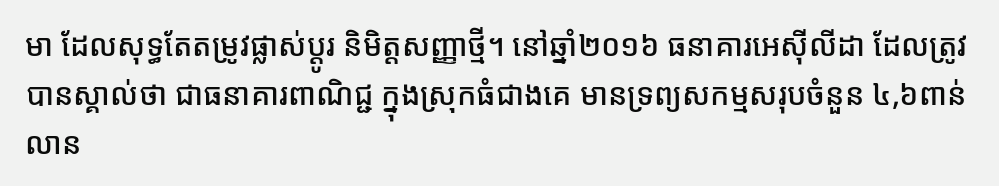មា ដែលសុទ្ធតែតម្រូវផ្លាស់ប្តូរ និមិត្តសញ្ញាថ្មី។ នៅឆ្នាំ២០១៦ ធនាគារអេស៊ីលីដា ដែលត្រូវបានស្គាល់ថា ជាធនាគារពាណិជ្ជ ក្នុងស្រុកធំជាងគេ មានទ្រព្យសកម្មសរុបចំនួន ៤,៦ពាន់លាន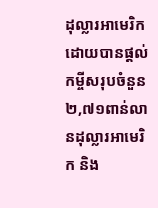ដុល្លារអាមេរិក ដោយបានផ្តល់ កម្ចីសរុបចំនួន២,៧១ពាន់លានដុល្លារអាមេរិក និង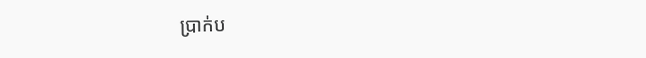ប្រាក់ប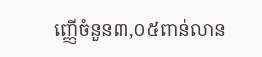ញ្ញើចំនួន៣,០៥ពាន់លាន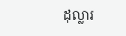ដុល្លារ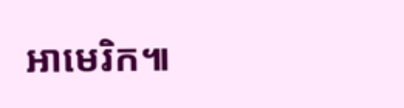អាមេរិក៕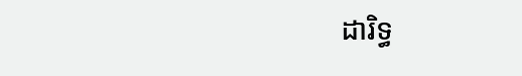ដារិទ្ធ